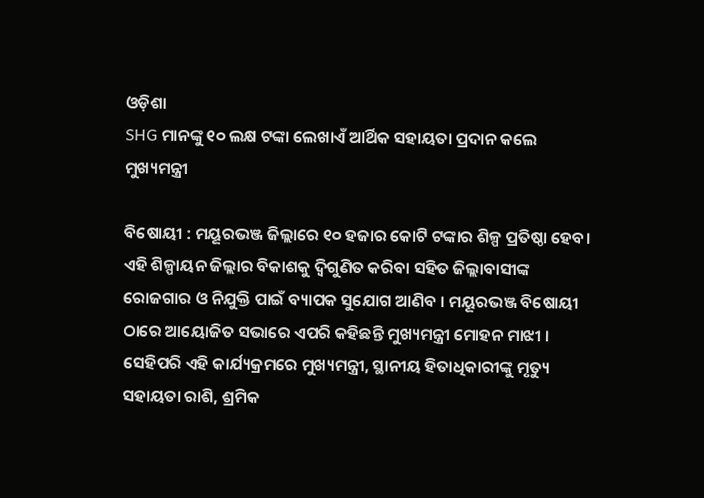ଓଡ଼ିଶା
SHG ମାନଙ୍କୁ ୧୦ ଲକ୍ଷ ଟଙ୍କା ଲେଖାଏଁ ଆର୍ଥିକ ସହାୟତା ପ୍ରଦାନ କଲେ ମୁଖ୍ୟମନ୍ତ୍ରୀ

ବିଷୋୟୀ : ମୟୂରଭଞ୍ଜ ଜିଲ୍ଲାରେ ୧୦ ହଜାର କୋଟି ଟଙ୍କାର ଶିଳ୍ପ ପ୍ରତିଷ୍ଠା ହେବ। ଏହି ଶିଳ୍ପାୟନ ଜିଲ୍ଲାର ବିକାଶକୁ ଦ୍ୱିଗୁଣିତ କରିବା ସହିତ ଜିଲ୍ଲାବାସୀଙ୍କ ରୋଜଗାର ଓ ନିଯୁକ୍ତି ପାଇଁ ବ୍ୟାପକ ସୁଯୋଗ ଆଣିବ । ମୟୂରଭଞ୍ଜ ବିଷୋୟୀ ଠାରେ ଆୟୋଜିତ ସଭାରେ ଏପରି କହିଛନ୍ତି ମୁଖ୍ୟମନ୍ତ୍ରୀ ମୋହନ ମାଝୀ ।
ସେହିପରି ଏହି କାର୍ଯ୍ୟକ୍ରମରେ ମୁଖ୍ୟମନ୍ତ୍ରୀ, ସ୍ଥାନୀୟ ହିତାଧିକାରୀଙ୍କୁ ମୃତ୍ୟୁ ସହାୟତା ରାଶି, ଶ୍ରମିକ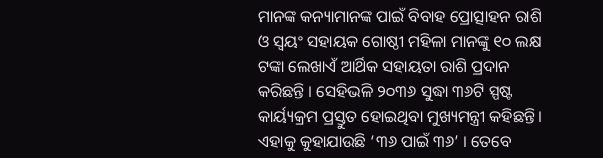ମାନଙ୍କ କନ୍ୟାମାନଙ୍କ ପାଇଁ ବିବାହ ପ୍ରୋତ୍ସାହନ ରାଶି ଓ ସ୍ୱୟଂ ସହାୟକ ଗୋଷ୍ଠୀ ମହିଳା ମାନଙ୍କୁ ୧୦ ଲକ୍ଷ ଟଙ୍କା ଲେଖାଏଁ ଆର୍ଥିକ ସହାୟତା ରାଶି ପ୍ରଦାନ କରିଛନ୍ତି । ସେହିଭଳି ୨୦୩୬ ସୁଦ୍ଧା ୩୬ଟି ସ୍ପଷ୍ଟ କାର୍ୟ୍ୟକ୍ରମ ପ୍ରସ୍ତୁତ ହୋଇଥିବା ମୁଖ୍ୟମନ୍ତ୍ରୀ କହିଛନ୍ତି। ଏହାକୁ କୁହାଯାଉଛି ‘୩୬ ପାଇଁ ୩୬’ । ତେବେ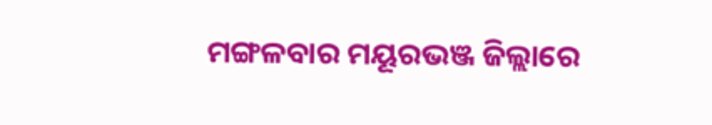ମଙ୍ଗଳବାର ମୟୂରଭଞ୍ଜ ଜିଲ୍ଲାରେ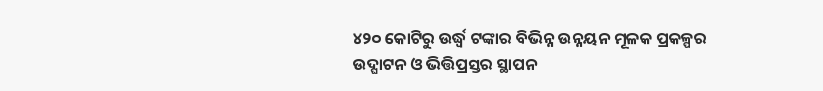୪୨୦ କୋଟିରୁ ଉର୍ଦ୍ଧ୍ୱ ଟଙ୍କାର ବିଭିନ୍ନ ଉନ୍ନୟନ ମୂଳକ ପ୍ରକଳ୍ପର ଉଦ୍ଘାଟନ ଓ ଭିତ୍ତିପ୍ରସ୍ତର ସ୍ଥାପନ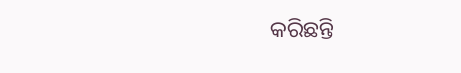କରିଛନ୍ତି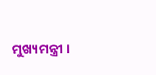ମୁଖ୍ୟମନ୍ତ୍ରୀ ।